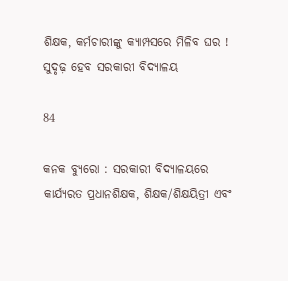ଶିକ୍ଷକ, କର୍ମଚାରୀଙ୍କୁ କ୍ୟାମ୍ପସରେ ମିଳିବ ଘର ! ସୁଦୃଢ଼ ହେବ ସରକାରୀ ବିଦ୍ୟାଳୟ

84

କନକ ବ୍ୟୁରୋ : ସରକାରୀ ବିଦ୍ୟାଳୟରେ କାର୍ଯ୍ୟରତ ପ୍ରଧାନଶିକ୍ଷକ, ଶିକ୍ଷକ/ଶିକ୍ଷୟିତ୍ରୀ ଏବଂ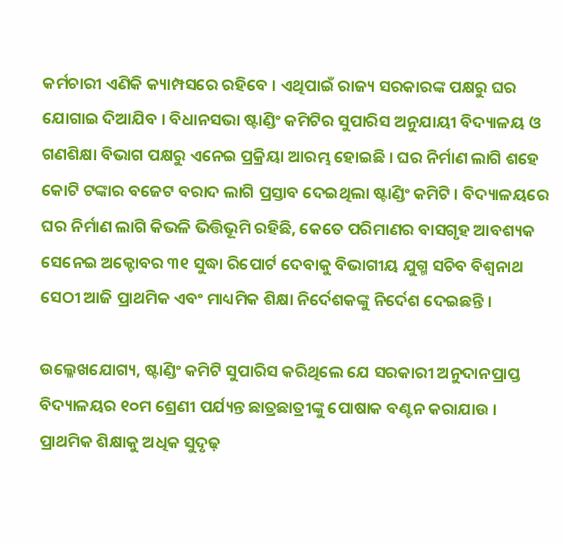କର୍ମଚାରୀ ଏଣିକି କ୍ୟାମ୍ପସରେ ରହିବେ । ଏଥିପାଇଁ ରାଜ୍ୟ ସରକାରଙ୍କ ପକ୍ଷରୁ ଘର ଯୋଗାଇ ଦିଆଯିବ । ବିଧାନସଭା ଷ୍ଟାଣ୍ଡିଂ କମିଟିର ସୁପାରିସ ଅନୁଯାୟୀ ବିଦ୍ୟାଳୟ ଓ ଗଣଶିକ୍ଷା ବିଭାଗ ପକ୍ଷରୁ ଏନେଇ ପ୍ରକ୍ରିୟା ଆରମ୍ଭ ହୋଇଛି । ଘର ନିର୍ମାଣ ଲାଗି ଶହେ କୋଟି ଟଙ୍କାର ବଜେଟ ବରାଦ ଲାଗି ପ୍ରସ୍ତାବ ଦେଇଥିଲା ଷ୍ଟାଣ୍ଡିଂ କମିଟି । ବିଦ୍ୟାଳୟରେ ଘର ନିର୍ମାଣ ଲାଗି କିଭଳି ଭିତ୍ତିଭୂମି ରହିଛି, କେତେ ପରିମାଣର ବାସଗୃହ ଆବଶ୍ୟକ ସେନେଇ ଅକ୍ଟୋବର ୩୧ ସୁଦ୍ଧା ରିପୋର୍ଟ ଦେବାକୁ ବିଭାଗୀୟ ଯୁଗ୍ମ ସଚିବ ବିଶ୍ୱନାଥ ସେଠୀ ଆଜି ପ୍ରାଥମିକ ଏବଂ ମାଧ୍ୟମିକ ଶିକ୍ଷା ନିର୍ଦେଶକଙ୍କୁ ନିର୍ଦେଶ ଦେଇଛନ୍ତି ।

ଉଲ୍ଳେଖଯୋଗ୍ୟ, ଷ୍ଟାଣ୍ଡିଂ କମିଟି ସୁପାରିସ କରିଥିଲେ ଯେ ସରକାରୀ ଅନୁଦାନପ୍ରାପ୍ତ ବିଦ୍ୟାଳୟର ୧୦ମ ଶ୍ରେଣୀ ପର୍ଯ୍ୟନ୍ତ ଛାତ୍ରଛାତ୍ରୀଙ୍କୁ ପୋଷାକ ବଣ୍ଟନ କରାଯାଉ । ପ୍ରାଥମିକ ଶିକ୍ଷାକୁ ଅଧିକ ସୁଦୃଢ଼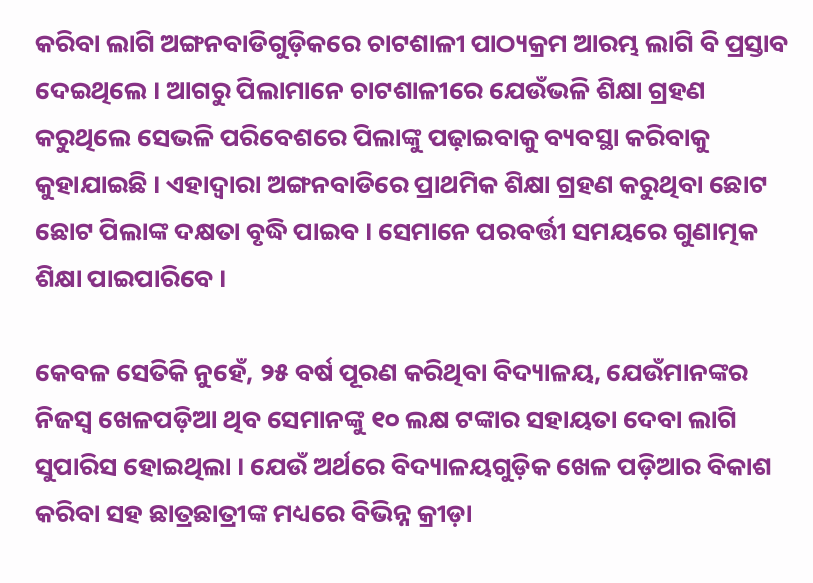କରିବା ଲାଗି ଅଙ୍ଗନବାଡିଗୁଡ଼ିକରେ ଚାଟଶାଳୀ ପାଠ୍ୟକ୍ରମ ଆରମ୍ଭ ଲାଗି ବି ପ୍ରସ୍ତାବ ଦେଇଥିଲେ । ଆଗରୁ ପିଲାମାନେ ଚାଟଶାଳୀରେ ଯେଉଁଭଳି ଶିକ୍ଷା ଗ୍ରହଣ କରୁଥିଲେ ସେଭଳି ପରିବେଶରେ ପିଲାଙ୍କୁ ପଢ଼ାଇବାକୁ ବ୍ୟବସ୍ଥା କରିବାକୁ କୁହାଯାଇଛି । ଏହାଦ୍ୱାରା ଅଙ୍ଗନବାଡିରେ ପ୍ରାଥମିକ ଶିକ୍ଷା ଗ୍ରହଣ କରୁଥିବା ଛୋଟ ଛୋଟ ପିଲାଙ୍କ ଦକ୍ଷତା ବୃଦ୍ଧି ପାଇବ । ସେମାନେ ପରବର୍ତ୍ତୀ ସମୟରେ ଗୁଣାତ୍ମକ ଶିକ୍ଷା ପାଇପାରିବେ ।

କେବଳ ସେତିକି ନୁହେଁ, ୨୫ ବର୍ଷ ପୂରଣ କରିଥିବା ବିଦ୍ୟାଳୟ, ଯେଉଁମାନଙ୍କର ନିଜସ୍ୱ ଖେଳପଡ଼ିଆ ଥିବ ସେମାନଙ୍କୁ ୧୦ ଲକ୍ଷ ଟଙ୍କାର ସହାୟତା ଦେବା ଲାଗି ସୁପାରିସ ହୋଇଥିଲା । ଯେଉଁ ଅର୍ଥରେ ବିଦ୍ୟାଳୟଗୁଡ଼ିକ ଖେଳ ପଡ଼ିଆର ବିକାଶ କରିବା ସହ ଛାତ୍ରଛାତ୍ରୀଙ୍କ ମଧ୍ୟରେ ବିଭିନ୍ନ କ୍ରୀଡ଼ା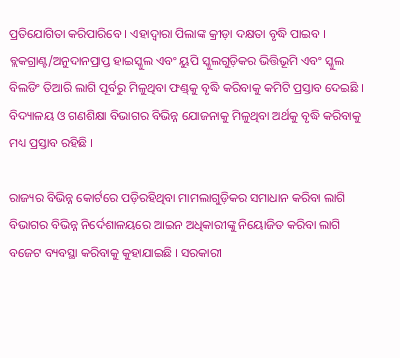ପ୍ରତିଯୋଗିତା କରିପାରିବେ । ଏହାଦ୍ୱାରା ପିଲାଙ୍କ କ୍ରୀଡ଼ା ଦକ୍ଷତା ବୃଦ୍ଧି ପାଇବ । ବ୍ଲକଗ୍ରାଣ୍ଟ/ଅନୁଦାନପ୍ରାପ୍ତ ହାଇସ୍କୁଲ ଏବଂ ୟୁପି ସ୍କୁଲଗୁଡ଼ିକର ଭିତ୍ତିଭୂମି ଏବଂ ସ୍କୁଲ ବିଲଡିଂ ତିଆରି ଲାଗି ପୂର୍ବରୁ ମିଳୁଥିବା ଫଣ୍ଡ୍‌କୁ ବୃଦ୍ଧି କରିବାକୁ କମିଟି ପ୍ରସ୍ତାବ ଦେଇଛି । ବିଦ୍ୟାଳୟ ଓ ଗଣଶିକ୍ଷା ବିଭାଗର ବିଭିନ୍ନ ଯୋଜନାକୁ ମିଳୁଥିବା ଅର୍ଥକୁ ବୃଦ୍ଧି କରିବାକୁ ମଧ୍ୟ ପ୍ରସ୍ତାବ ରହିଛି ।

ରାଜ୍ୟର ବିଭିନ୍ନ କୋର୍ଟରେ ପଡ଼ିରହିଥିବା ମାମଲାଗୁଡ଼ିକର ସମାଧାନ କରିବା ଲାଗି ବିଭାଗର ବିଭିନ୍ନ ନିର୍ଦେଶାଳୟରେ ଆଇନ ଅଧିକାରୀଙ୍କୁ ନିୟୋଜିତ କରିବା ଲାଗି ବଜେଟ ବ୍ୟବସ୍ଥା କରିବାକୁ କୁହାଯାଇଛି । ସରକାରୀ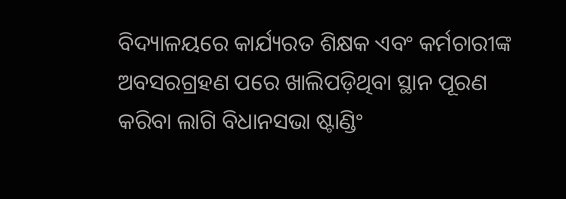ବିଦ୍ୟାଳୟରେ କାର୍ଯ୍ୟରତ ଶିକ୍ଷକ ଏବଂ କର୍ମଚାରୀଙ୍କ ଅବସରଗ୍ରହଣ ପରେ ଖାଲିପଡ଼ିଥିବା ସ୍ଥାନ ପୂରଣ କରିବା ଲାଗି ବିଧାନସଭା ଷ୍ଟାଣ୍ଡିଂ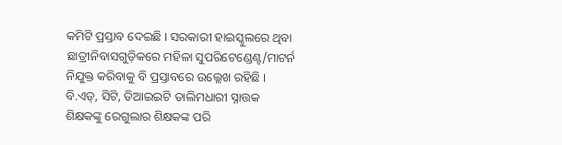କମିଟି ପ୍ରସ୍ତାବ ଦେଇଛି । ସରକାରୀ ହାଇସ୍କୁଲରେ ଥିବା ଛାତ୍ରୀନିବାସଗୁଡ଼ିକରେ ମହିଳା ସୁପରିଟେଣ୍ଡେଣ୍ଟ/ମାଟର୍ନ ନିଯୁକ୍ତ କରିବାକୁ ବି ପ୍ରସ୍ତାବରେ ଉଲ୍ଲେଖ ରହିଛି । ବି.ଏଡ୍‌, ସିଟି, ଡିଆଇଇଟି ତାଲିମଧାରୀ ସ୍ନାତ୍ତକ ଶିକ୍ଷକଙ୍କୁ ରେଗୁଲାର ଶିକ୍ଷକଙ୍କ ପରି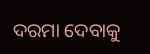ଦରମା ଦେବାକୁ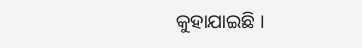କୁହାଯାଇଛି ।